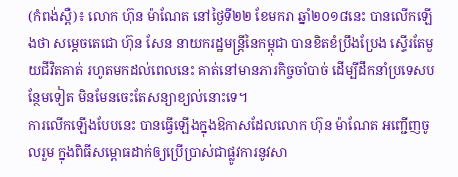(កំពង់ស្ពឺ)៖ លោក ហ៊ុន ម៉ាណែត នៅថ្ងៃទី២២ ខែមករា ឆ្នាំ២០១៨នេះ បានលើកឡើងថា សម្ដេចតេជោ ហ៊ុន សែន នាយករដ្ឋមន្ដ្រីនៃកម្ពុជា បានខិតខំប្រឹងប្រែង ស្ទើរតែមួយជីវិតគាត់ រហូតមកដល់ពេលនេះ គាត់នៅមានភារកិច្ចចាំបាច់ ដើម្បីដឹកនាំប្រទេសបន្ថែមទៀត មិនមែនចេះតែសន្យាខ្យល់នោះទេ។
ការលើកឡើងបែបនេះ បានធ្វើឡើងក្នុងឱកាសដែលលោក ហ៊ុន ម៉ាណែត អញ្ជើញចូលរួម ក្នុងពិធីសម្ពោធដាក់ឲ្យប្រើប្រាស់ជាផ្លូវការនូវសា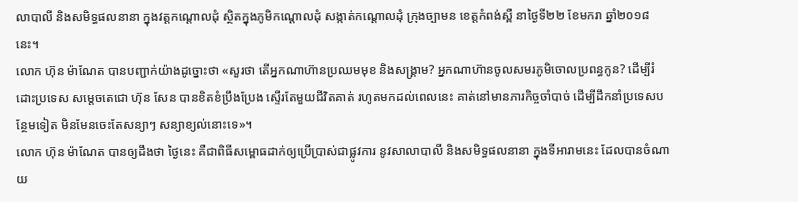លាបាលី និងសមិទ្ធផលនានា ក្នុងវត្តកណ្តោលដុំ ស្ថិតក្នុងភូមិកណ្តោលដុំ សង្កាត់កណ្តោលដុំ ក្រុងច្បាមន ខេត្តកំពង់ស្ពឺ នាថ្ងៃទី២២ ខែមករា ឆ្នាំ២០១៨នេះ។
លោក ហ៊ុន ម៉ាណែត បានបញ្ជាក់យ៉ាងដូច្នោះថា «សួរថា តើអ្នកណាហ៊ានប្រឈមមុខ និងសង្រ្គាម? អ្នកណាហ៊ានចូលសមរភូមិចោលប្រពន្ធកូន? ដើម្បីរំដោះប្រទេស សម្តេចតេជោ ហ៊ុន សែន បានខិតខំប្រឹងប្រែង ស្ទើរតែមួយជីវិតគាត់ រហូតមកដល់ពេលនេះ គាត់នៅមានភារកិច្ចចាំបាច់ ដើម្បីដឹកនាំប្រទេសបន្ថែមទៀត មិនមែនចេះតែសន្យាៗ សន្យាខ្យល់នោះទេ»។
លោក ហ៊ុន ម៉ាណែត បានឲ្យដឹងថា ថ្ងៃនេះ គឺជាពិធីសម្ពោធដាក់ឲ្យប្រើប្រាស់ជាផ្លូវការ នូវសាលាបាលី និងសមិទ្ធផលនានា ក្នុងទីអារាមនេះ ដែលបានចំណាយ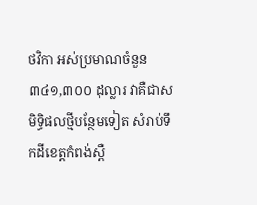ថវិកា អស់ប្រមាណចំនួន ៣៤១,៣០០ ដុល្លារ វាគឺជាសមិទ្ធិផលថ្មីបន្ថែមទៀត សំរាប់ទឹកដីខេត្តកំពង់ស្ពឺ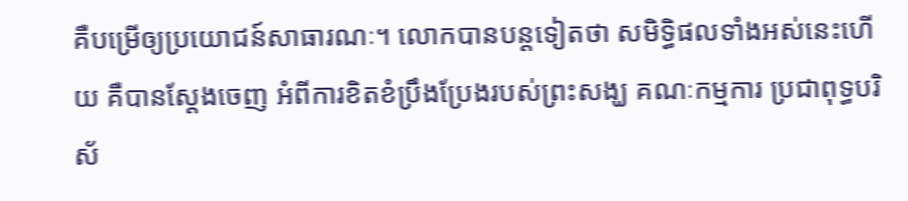គឺបម្រើឲ្យប្រយោជន៍សាធារណៈ។ លោកបានបន្ដទៀតថា សមិទ្ធិផលទាំងអស់នេះហើយ គឺបានស្តែងចេញ អំពីការខិតខំប្រឹងប្រែងរបស់ព្រះសង្ឃ គណៈកម្មការ ប្រជាពុទ្ធបរិស័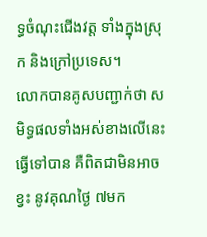ទ្ធចំណុះជើងវត្ត ទាំងក្នុងស្រុក និងក្រៅប្រទេស។
លោកបានគូសបញ្ជាក់ថា សមិទ្ធផលទាំងអស់ខាងលើនេះ ធ្វើទៅបាន គឺពិតជាមិនអាចខ្វះ នូវគុណថ្ងៃ ៧មក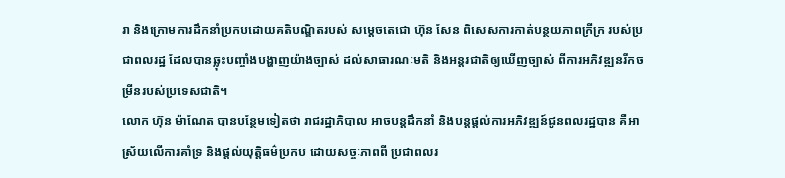រា និងក្រោមការដឹកនាំប្រកបដោយគតិបណ្ឌិតរបស់ សម្តេចតេជោ ហ៊ុន សែន ពិសេសការកាត់បន្ថយភាពក្រីក្រ របស់ប្រជាពលរដ្ឋ ដែលបានឆ្លុះបញ្ចាំងបង្ហាញយ៉ាងច្បាស់ ដល់សាធារណៈមតិ និងអន្តរជាតិឲ្យឃើញច្បាស់ ពីការអភិវឌ្ឍនរីកចម្រីនរបស់ប្រទេសជាតិ។
លោក ហ៊ុន ម៉ាណែត បានបន្ថែមទៀតថា រាជរដ្ឋាភិបាល អាចបន្តដឹកនាំ និងបន្តផ្តល់ការអភិវឌ្ឍន៍ជូនពលរដ្ឋបាន គឺអាស្រ័យលើការគាំទ្រ និងផ្តល់យុត្តិធម៌ប្រកប ដោយសច្ចៈភាពពី ប្រជាពលរ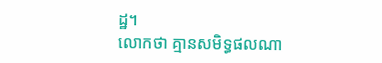ដ្ឋ។
លោកថា គ្មានសមិទ្ធផលណា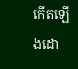កើតឡើងដោ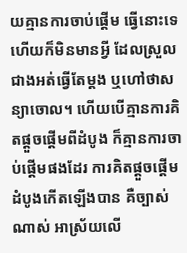យគ្មានការចាប់ផ្តើម ធ្វើនោះទេ ហើយក៏មិនមានអ្វី ដែលស្រួលជាងអត់ធ្វើតែម្តង ឬហៅថាសន្យាចោល។ ហើយបើគ្មានការគិតផ្តួចផ្តើមពីដំបូង ក៏គ្មានការចាប់ផ្តើមផងដែរ ការគិតផ្តួចផ្តើមដំបូងកើតឡើងបាន គឺច្បាស់ណាស់ អាស្រ័យលើ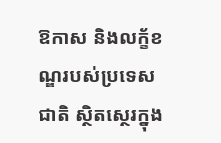ឱកាស និងលក្ខ័ខណ្ឌរបស់ប្រទេសជាតិ ស្ថិតស្ថេរក្នុង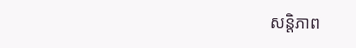សន្តិភាព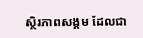ស្ថិរភាពសង្គម ដែលជា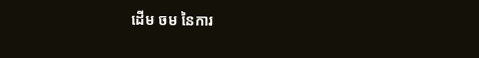ដើម ចម នៃការ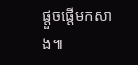ផ្តួចផ្តើមកសាង៕